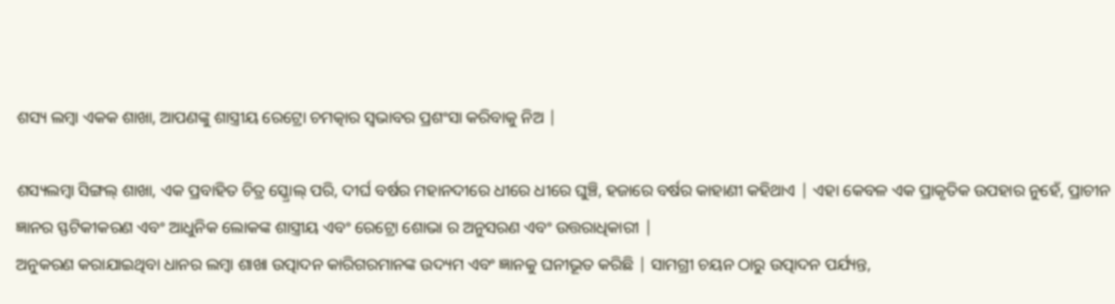ଶସ୍ୟ ଲମ୍ବା ଏକକ ଶାଖା, ଆପଣଙ୍କୁ ଶାସ୍ତ୍ରୀୟ ରେଟ୍ରୋ ଚମତ୍କାର ସ୍ୱଭାବର ପ୍ରଶଂସା କରିବାକୁ ନିଅ |

ଶସ୍ୟଲମ୍ବା ସିଙ୍ଗଲ୍ ଶାଖା, ଏକ ପ୍ରବାହିତ ଚିତ୍ର ସ୍କ୍ରୋଲ୍ ପରି, ଦୀର୍ଘ ବର୍ଷର ମହାନଦୀରେ ଧୀରେ ଧୀରେ ଘୁଞ୍ଚି, ହଜାରେ ବର୍ଷର କାହାଣୀ କହିଥାଏ | ଏହା କେବଳ ଏକ ପ୍ରାକୃତିକ ଉପହାର ନୁହେଁ, ପ୍ରାଚୀନ ଜ୍ଞାନର ସ୍ଫଟିକୀକରଣ ଏବଂ ଆଧୁନିକ ଲୋକଙ୍କ ଶାସ୍ତ୍ରୀୟ ଏବଂ ରେଟ୍ରୋ ଶୋଭା ର ଅନୁସରଣ ଏବଂ ଉତ୍ତରାଧିକାରୀ |
ଅନୁକରଣ କରାଯାଇଥିବା ଧାନର ଲମ୍ବା ଶାଖା ଉତ୍ପାଦନ କାରିଗରମାନଙ୍କ ଉଦ୍ୟମ ଏବଂ ଜ୍ଞାନକୁ ଘନୀଭୂତ କରିଛି | ସାମଗ୍ରୀ ଚୟନ ଠାରୁ ଉତ୍ପାଦନ ପର୍ଯ୍ୟନ୍ତ,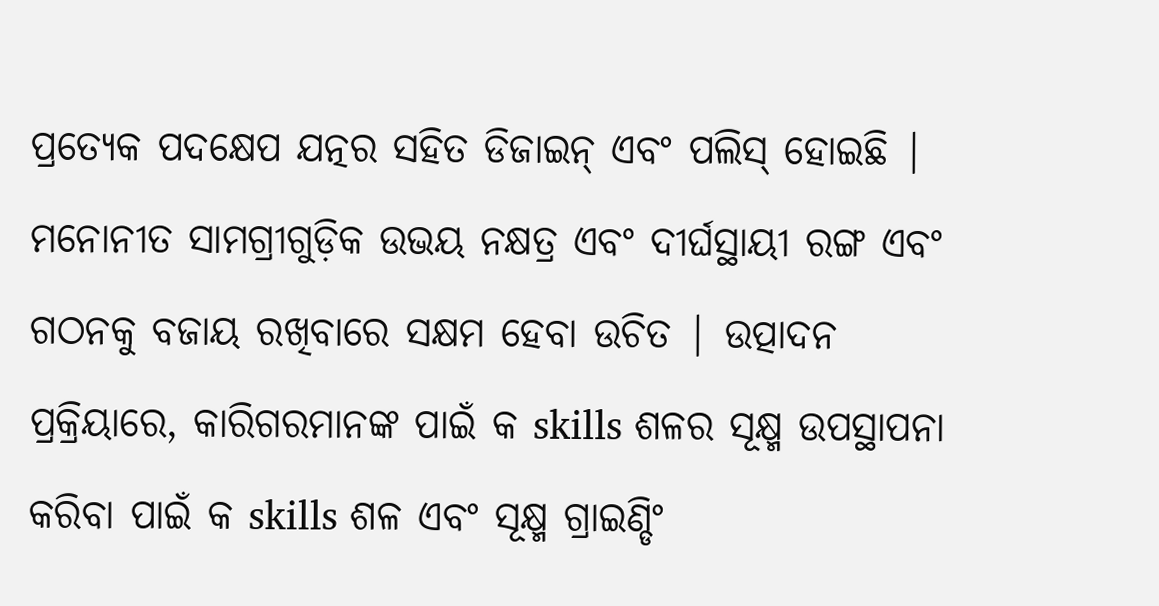ପ୍ରତ୍ୟେକ ପଦକ୍ଷେପ ଯତ୍ନର ସହିତ ଡିଜାଇନ୍ ଏବଂ ପଲିସ୍ ହୋଇଛି | ମନୋନୀତ ସାମଗ୍ରୀଗୁଡ଼ିକ ଉଭୟ ନକ୍ଷତ୍ର ଏବଂ ଦୀର୍ଘସ୍ଥାୟୀ ରଙ୍ଗ ଏବଂ ଗଠନକୁ ବଜାୟ ରଖିବାରେ ସକ୍ଷମ ହେବା ଉଚିତ | ଉତ୍ପାଦନ ପ୍ରକ୍ରିୟାରେ, କାରିଗରମାନଙ୍କ ପାଇଁ କ skills ଶଳର ସୂକ୍ଷ୍ମ ଉପସ୍ଥାପନା କରିବା ପାଇଁ କ skills ଶଳ ଏବଂ ସୂକ୍ଷ୍ମ ଗ୍ରାଇଣ୍ଡିଂ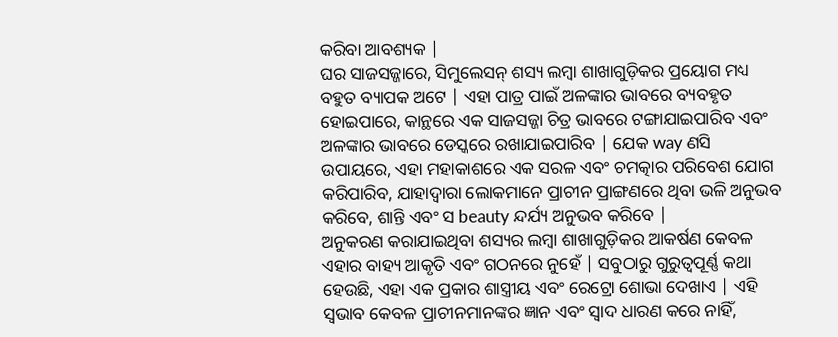କରିବା ଆବଶ୍ୟକ |
ଘର ସାଜସଜ୍ଜାରେ, ସିମୁଲେସନ୍ ଶସ୍ୟ ଲମ୍ବା ଶାଖାଗୁଡ଼ିକର ପ୍ରୟୋଗ ମଧ୍ୟ ବହୁତ ବ୍ୟାପକ ଅଟେ | ଏହା ପାତ୍ର ପାଇଁ ଅଳଙ୍କାର ଭାବରେ ବ୍ୟବହୃତ ହୋଇପାରେ, କାନ୍ଥରେ ଏକ ସାଜସଜ୍ଜା ଚିତ୍ର ଭାବରେ ଟଙ୍ଗାଯାଇପାରିବ ଏବଂ ଅଳଙ୍କାର ଭାବରେ ଡେସ୍କରେ ରଖାଯାଇପାରିବ | ଯେକ way ଣସି ଉପାୟରେ, ଏହା ମହାକାଶରେ ଏକ ସରଳ ଏବଂ ଚମତ୍କାର ପରିବେଶ ଯୋଗ କରିପାରିବ, ଯାହାଦ୍ୱାରା ଲୋକମାନେ ପ୍ରାଚୀନ ପ୍ରାଙ୍ଗଣରେ ଥିବା ଭଳି ଅନୁଭବ କରିବେ, ଶାନ୍ତି ଏବଂ ସ beauty ନ୍ଦର୍ଯ୍ୟ ଅନୁଭବ କରିବେ |
ଅନୁକରଣ କରାଯାଇଥିବା ଶସ୍ୟର ଲମ୍ବା ଶାଖାଗୁଡ଼ିକର ଆକର୍ଷଣ କେବଳ ଏହାର ବାହ୍ୟ ଆକୃତି ଏବଂ ଗଠନରେ ନୁହେଁ | ସବୁଠାରୁ ଗୁରୁତ୍ୱପୂର୍ଣ୍ଣ କଥା ହେଉଛି, ଏହା ଏକ ପ୍ରକାର ଶାସ୍ତ୍ରୀୟ ଏବଂ ରେଟ୍ରୋ ଶୋଭା ଦେଖାଏ | ଏହି ସ୍ୱଭାବ କେବଳ ପ୍ରାଚୀନମାନଙ୍କର ଜ୍ଞାନ ଏବଂ ସ୍ୱାଦ ଧାରଣ କରେ ନାହିଁ,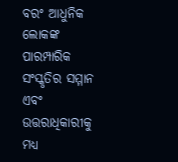ବରଂ ଆଧୁନିକ ଲୋକଙ୍କ ପାରମ୍ପାରିକ ସଂସ୍କୃତିର ସମ୍ମାନ ଏବଂ ଉତ୍ତରାଧିକାରୀକୁ ମଧ୍ୟ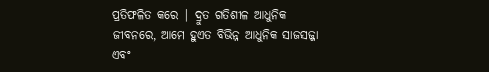ପ୍ରତିଫଳିତ କରେ | ଦ୍ରୁତ ଗତିଶୀଳ ଆଧୁନିକ ଜୀବନରେ, ଆମେ ହୁଏତ ବିଭିନ୍ନ ଆଧୁନିକ ସାଜସଜ୍ଜା ଏବଂ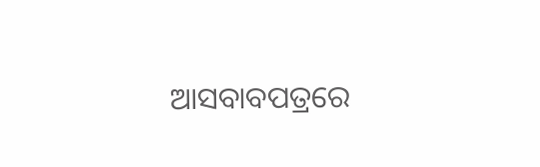ଆସବାବପତ୍ରରେ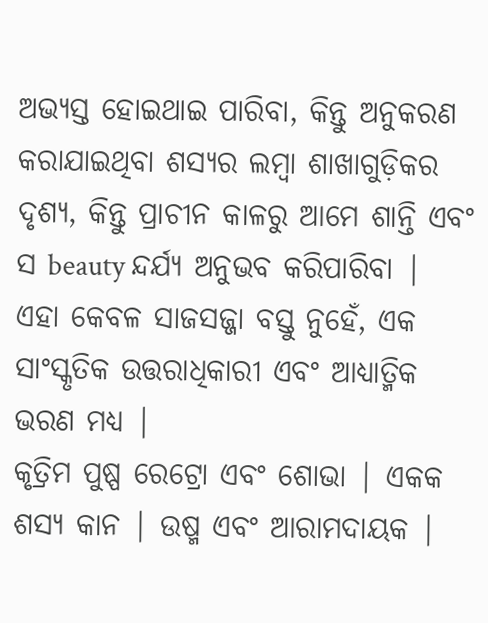ଅଭ୍ୟସ୍ତ ହୋଇଥାଇ ପାରିବା, କିନ୍ତୁ ଅନୁକରଣ କରାଯାଇଥିବା ଶସ୍ୟର ଲମ୍ବା ଶାଖାଗୁଡ଼ିକର ଦୃଶ୍ୟ, କିନ୍ତୁ ପ୍ରାଚୀନ କାଳରୁ ଆମେ ଶାନ୍ତି ଏବଂ ସ beauty ନ୍ଦର୍ଯ୍ୟ ଅନୁଭବ କରିପାରିବା |
ଏହା କେବଳ ସାଜସଜ୍ଜା ବସ୍ତୁ ନୁହେଁ, ଏକ ସାଂସ୍କୃତିକ ଉତ୍ତରାଧିକାରୀ ଏବଂ ଆଧ୍ୟାତ୍ମିକ ଭରଣ ମଧ୍ୟ |
କୃତ୍ରିମ ପୁଷ୍ପ ରେଟ୍ରୋ ଏବଂ ଶୋଭା | ଏକକ ଶସ୍ୟ କାନ | ଉଷ୍ମ ଏବଂ ଆରାମଦାୟକ |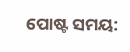ପୋଷ୍ଟ ସମୟ: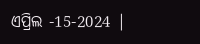ଏପ୍ରିଲ -15-2024 |